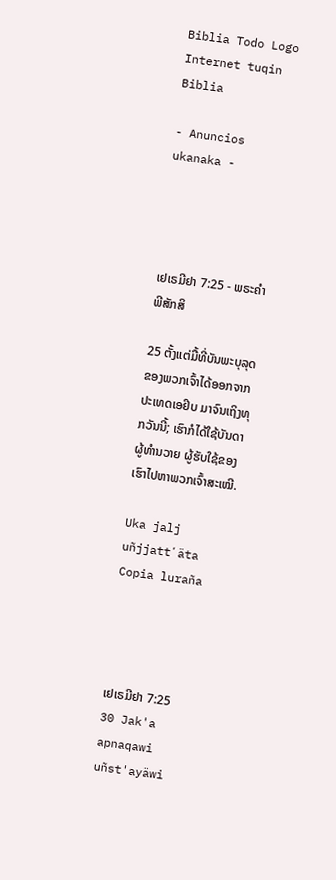Biblia Todo Logo
Internet tuqin Biblia

- Anuncios ukanaka -




ເຢເຣມີຢາ 7:25 - ພຣະຄຳພີສັກສິ

25 ຕັ້ງແຕ່ມື້ທີ່ບັນພະບຸລຸດຂອງພວກເຈົ້າໄດ້ອອກຈາກປະເທດເອຢິບ ມາຈົນເຖິງທຸກວັນນີ້; ເຮົາກໍໄດ້ໃຊ້ບັນດາຜູ້ທຳນວາຍ ຜູ້ຮັບໃຊ້ຂອງເຮົາໄປຫາພວກເຈົ້າສະເໝີ.

Uka jalj uñjjattʼäta Copia luraña




ເຢເຣມີຢາ 7:25
30 Jak'a apnaqawi uñst'ayäwi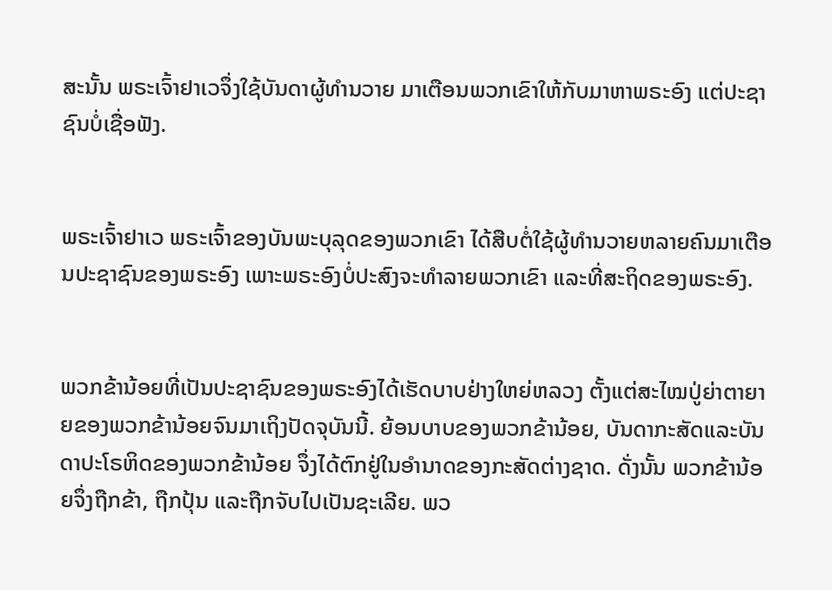ສະນັ້ນ ພຣະເຈົ້າຢາເວຈຶ່ງໃຊ້ບັນດາຜູ້ທຳນວາຍ ມາເຕືອນພວກເຂົາໃຫ້ກັບມາຫາພຣະອົງ ແຕ່ປະຊາຊົນບໍ່ເຊື່ອຟັງ.


ພຣະເຈົ້າຢາເວ ພຣະເຈົ້າຂອງບັນພະບຸລຸດຂອງພວກເຂົາ ໄດ້ສືບຕໍ່ໃຊ້ຜູ້ທຳນວາຍຫລາຍຄົນມາເຕືອນປະຊາຊົນຂອງພຣະອົງ ເພາະພຣະອົງບໍ່ປະສົງຈະທຳລາຍພວກເຂົາ ແລະທີ່ສະຖິດຂອງພຣະອົງ.


ພວກຂ້ານ້ອຍທີ່ເປັນປະຊາຊົນຂອງພຣະອົງໄດ້ເຮັດບາບຢ່າງໃຫຍ່ຫລວງ ຕັ້ງແຕ່ສະໄໝປູ່ຍ່າຕາຍາຍຂອງພວກຂ້ານ້ອຍຈົນມາເຖິງປັດຈຸບັນນີ້. ຍ້ອນບາບຂອງພວກຂ້ານ້ອຍ, ບັນດາກະສັດແລະບັນດາປະໂຣຫິດຂອງພວກຂ້ານ້ອຍ ຈຶ່ງໄດ້ຕົກຢູ່ໃນອຳນາດຂອງກະສັດຕ່າງຊາດ. ດັ່ງນັ້ນ ພວກຂ້ານ້ອຍຈຶ່ງຖືກຂ້າ, ຖືກປຸ້ນ ແລະຖືກຈັບໄປເປັນຊະເລີຍ. ພວ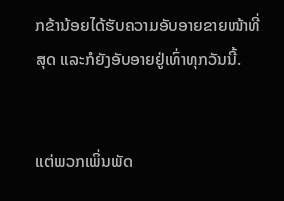ກຂ້ານ້ອຍໄດ້ຮັບຄວາມອັບອາຍຂາຍໜ້າທີ່ສຸດ ແລະກໍຍັງອັບອາຍຢູ່ເທົ່າທຸກວັນນີ້.


ແຕ່ພວກເພິ່ນພັດ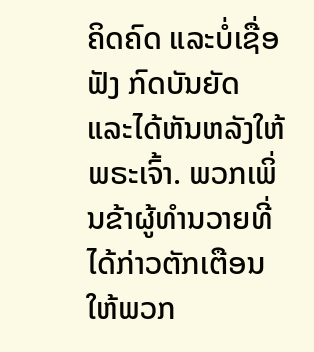ຄິດຄົດ ແລະບໍ່ເຊື່ອຟັງ ກົດບັນຍັດ ແລະໄດ້ຫັນຫລັງໃຫ້ພຣະເຈົ້າ. ພວກເພິ່ນຂ້າຜູ້ທຳນວາຍທີ່ໄດ້ກ່າວຕັກເຕືອນ ໃຫ້ພວກ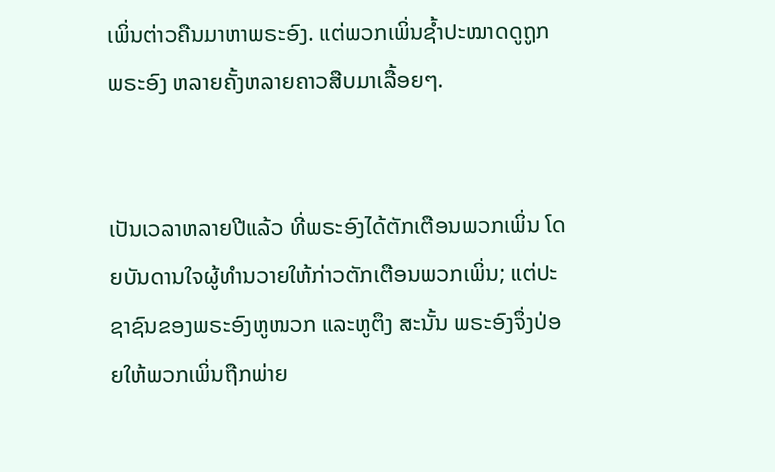ເພິ່ນຕ່າວຄືນມາຫາພຣະອົງ. ແຕ່ພວກເພິ່ນຊໍ້າປະໝາດດູຖູກພຣະອົງ ຫລາຍຄັ້ງຫລາຍຄາວສືບມາເລື້ອຍໆ.


ເປັນເວລາຫລາຍປີແລ້ວ ທີ່ພຣະອົງໄດ້ຕັກເຕືອນພວກເພິ່ນ ໂດຍບັນດານໃຈຜູ້ທຳນວາຍໃຫ້ກ່າວຕັກເຕືອນພວກເພິ່ນ; ແຕ່ປະຊາຊົນຂອງພຣະອົງຫູໜວກ ແລະຫູຕຶງ ສະນັ້ນ ພຣະອົງຈຶ່ງປ່ອຍໃຫ້ພວກເພິ່ນຖືກພ່າຍ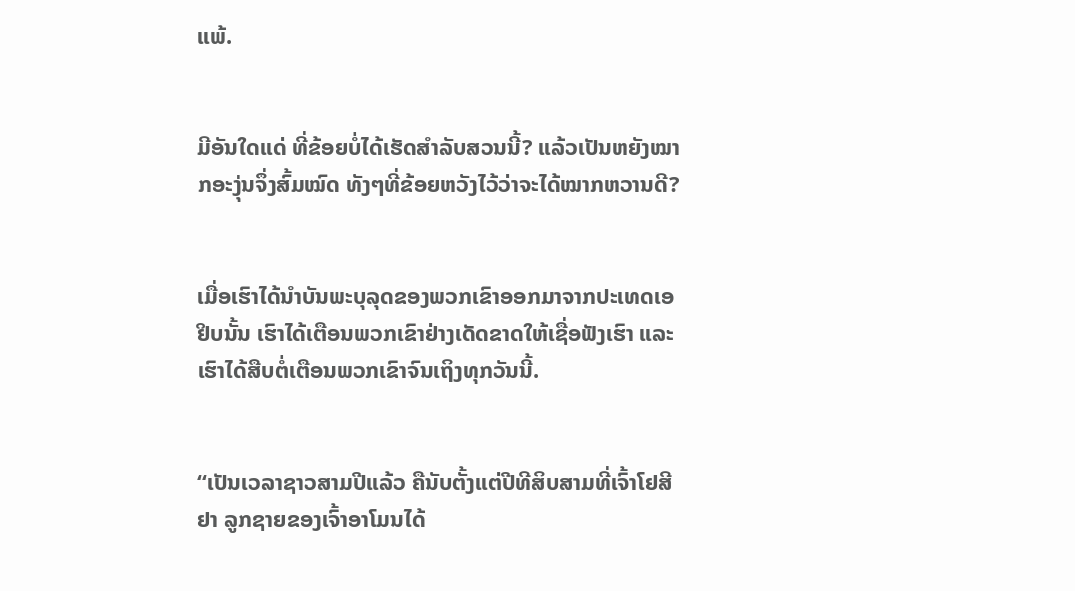ແພ້.


ມີອັນໃດແດ່ ທີ່ຂ້ອຍບໍ່ໄດ້ເຮັດສຳລັບສວນນີ້? ແລ້ວເປັນຫຍັງໝາກອະງຸ່ນຈຶ່ງສົ້ມໝົດ ທັງໆທີ່ຂ້ອຍຫວັງໄວ້ວ່າຈະໄດ້ໝາກຫວານດີ?


ເມື່ອເຮົາໄດ້ນຳບັນພະບຸລຸດຂອງພວກເຂົາອອກມາຈາກປະເທດເອຢິບນັ້ນ ເຮົາໄດ້ເຕືອນພວກເຂົາຢ່າງເດັດຂາດໃຫ້ເຊື່ອຟັງເຮົາ ແລະເຮົາໄດ້ສືບຕໍ່ເຕືອນພວກເຂົາຈົນເຖິງທຸກວັນນີ້.


“ເປັນເວລາຊາວສາມປີແລ້ວ ຄືນັບຕັ້ງແຕ່ປີທີສິບສາມທີ່ເຈົ້າໂຢສີຢາ ລູກຊາຍຂອງເຈົ້າອາໂມນໄດ້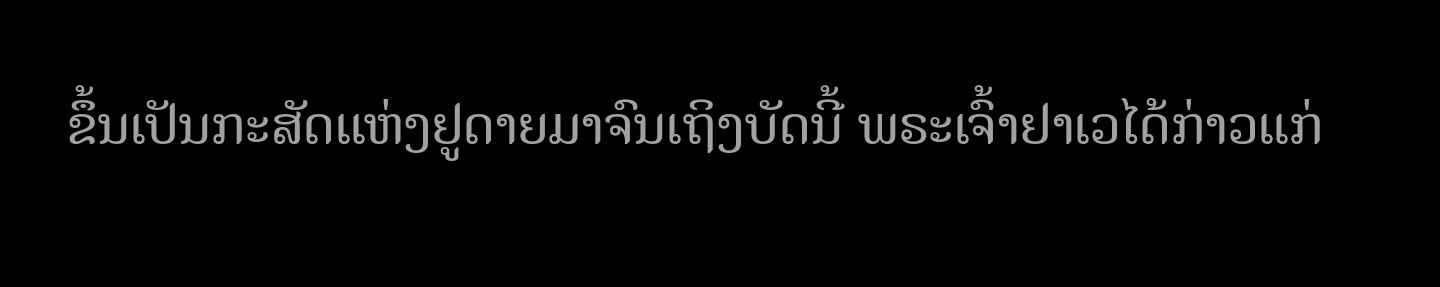ຂຶ້ນເປັນກະສັດແຫ່ງຢູດາຍມາຈົນເຖິງບັດນີ້ ພຣະເຈົ້າຢາເວໄດ້ກ່າວແກ່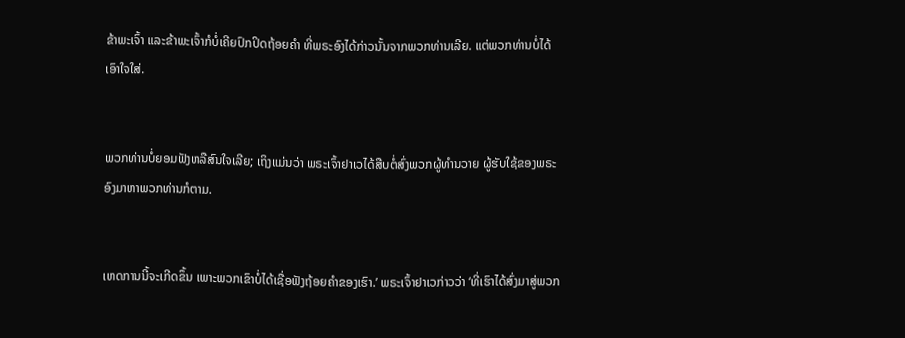ຂ້າພະເຈົ້າ ແລະຂ້າພະເຈົ້າກໍບໍ່ເຄີຍປົກປິດຖ້ອຍຄຳ ທີ່ພຣະອົງໄດ້ກ່າວນັ້ນຈາກພວກທ່ານເລີຍ. ແຕ່ພວກທ່ານບໍ່ໄດ້ເອົາໃຈໃສ່.


ພວກທ່ານບໍ່ຍອມຟັງຫລືສົນໃຈເລີຍ; ເຖິງແມ່ນວ່າ ພຣະເຈົ້າຢາເວໄດ້ສືບຕໍ່ສົ່ງພວກຜູ້ທຳນວາຍ ຜູ້ຮັບໃຊ້ຂອງພຣະອົງມາຫາພວກທ່ານກໍຕາມ.


ເຫດການນີ້ຈະເກີດຂຶ້ນ ເພາະພວກເຂົາບໍ່ໄດ້ເຊື່ອຟັງຖ້ອຍຄຳຂອງເຮົາ.’ ພຣະເຈົ້າຢາເວກ່າວວ່າ ‘ທີ່ເຮົາໄດ້ສົ່ງມາສູ່ພວກ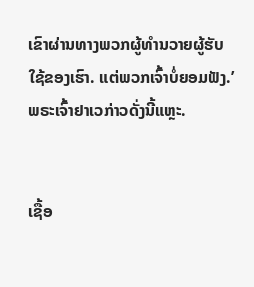ເຂົາຜ່ານທາງພວກຜູ້ທຳນວາຍຜູ້ຮັບໃຊ້ຂອງເຮົາ. ແຕ່ພວກເຈົ້າບໍ່ຍອມຟັງ.’ ພຣະເຈົ້າຢາເວກ່າວດັ່ງນີ້ແຫຼະ.


ເຊື້ອ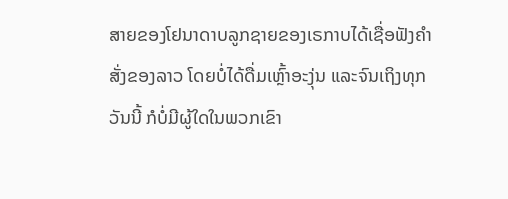ສາຍຂອງໂຢນາດາບລູກຊາຍຂອງເຣກາບໄດ້ເຊື່ອຟັງຄຳສັ່ງຂອງລາວ ໂດຍບໍ່ໄດ້ດື່ມເຫຼົ້າອະງຸ່ນ ແລະຈົນເຖິງທຸກວັນນີ້ ກໍບໍ່ມີຜູ້ໃດໃນພວກເຂົາ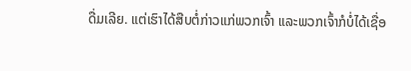ດື່ມເລີຍ. ແຕ່ເຮົາໄດ້ສືບຕໍ່ກ່າວແກ່ພວກເຈົ້າ ແລະພວກເຈົ້າກໍບໍ່ໄດ້ເຊື່ອ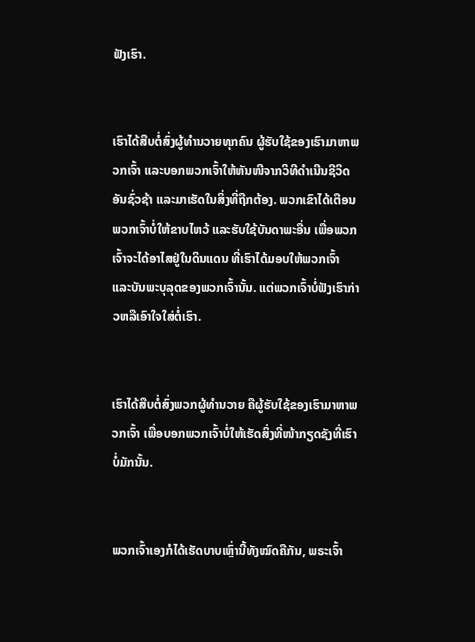ຟັງເຮົາ.


ເຮົາໄດ້ສືບຕໍ່ສົ່ງຜູ້ທຳນວາຍທຸກຄົນ ຜູ້ຮັບໃຊ້ຂອງເຮົາມາຫາພວກເຈົ້າ ແລະບອກພວກເຈົ້າໃຫ້ຫັນໜີຈາກວິທີດຳເນີນຊີວິດອັນຊົ່ວຊ້າ ແລະມາເຮັດໃນສິ່ງທີ່ຖືກຕ້ອງ. ພວກເຂົາໄດ້ເຕືອນພວກເຈົ້າບໍ່ໃຫ້ຂາບໄຫວ້ ແລະຮັບໃຊ້ບັນດາພະອື່ນ ເພື່ອພວກເຈົ້າຈະໄດ້ອາໄສຢູ່ໃນດິນແດນ ທີ່ເຮົາໄດ້ມອບໃຫ້ພວກເຈົ້າ ແລະບັນພະບຸລຸດຂອງພວກເຈົ້ານັ້ນ. ແຕ່ພວກເຈົ້າບໍ່ຟັງເຮົາກ່າວຫລືເອົາໃຈໃສ່ຕໍ່ເຮົາ.


ເຮົາໄດ້ສືບຕໍ່ສົ່ງພວກຜູ້ທຳນວາຍ ຄືຜູ້ຮັບໃຊ້ຂອງເຮົາມາຫາພວກເຈົ້າ ເພື່ອບອກພວກເຈົ້າບໍ່ໃຫ້ເຮັດສິ່ງທີ່ໜ້າກຽດຊັງທີ່ເຮົາບໍ່ມັກນັ້ນ.


ພວກເຈົ້າເອງກໍໄດ້ເຮັດບາບເຫຼົ່ານີ້ທັງໝົດຄືກັນ, ພຣະເຈົ້າ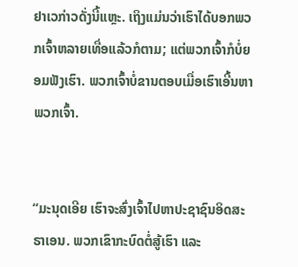ຢາເວກ່າວດັ່ງນີ້ແຫຼະ. ເຖິງແມ່ນວ່າເຮົາໄດ້ບອກພວກເຈົ້າຫລາຍເທື່ອແລ້ວກໍຕາມ; ແຕ່ພວກເຈົ້າກໍບໍ່ຍອມຟັງເຮົາ. ພວກເຈົ້າບໍ່ຂານຕອບເມື່ອເຮົາເອີ້ນຫາພວກເຈົ້າ.


“ມະນຸດເອີຍ ເຮົາຈະສົ່ງເຈົ້າໄປຫາປະຊາຊົນອິດສະຣາເອນ. ພວກເຂົາກະບົດຕໍ່ສູ້ເຮົາ ແລະ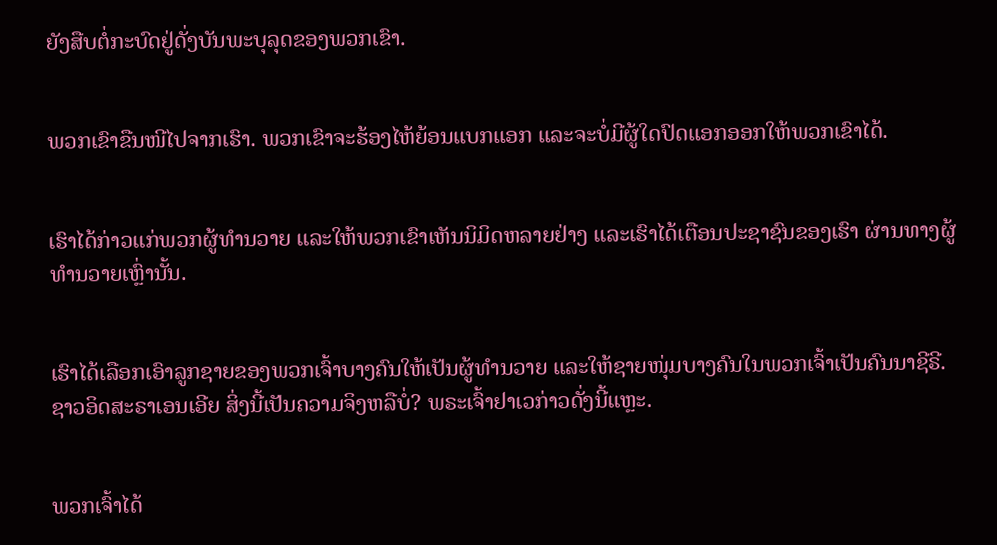ຍັງສືບຕໍ່ກະບົດຢູ່ດັ່ງບັນພະບຸລຸດຂອງພວກເຂົາ.


ພວກເຂົາຂືນໜີໄປຈາກເຮົາ. ພວກເຂົາຈະຮ້ອງໄຫ້ຍ້ອນແບກແອກ ແລະຈະບໍ່ມີຜູ້ໃດປົດແອກອອກໃຫ້ພວກເຂົາໄດ້.


ເຮົາໄດ້ກ່າວແກ່ພວກຜູ້ທຳນວາຍ ແລະໃຫ້ພວກເຂົາເຫັນນິມິດຫລາຍຢ່າງ ແລະເຮົາໄດ້ເຕືອນປະຊາຊົນຂອງເຮົາ ຜ່ານທາງຜູ້ທຳນວາຍເຫຼົ່ານັ້ນ.


ເຮົາໄດ້ເລືອກເອົາລູກຊາຍຂອງພວກເຈົ້າບາງຄົນໃຫ້ເປັນຜູ້ທຳນວາຍ ແລະໃຫ້ຊາຍໜຸ່ມບາງຄົນໃນພວກເຈົ້າເປັນຄົນນາຊີຣີ. ຊາວອິດສະຣາເອນເອີຍ ສິ່ງນີ້ເປັນຄວາມຈິງຫລືບໍ່? ພຣະເຈົ້າຢາເວກ່າວດັ່ງນີ້ແຫຼະ.


ພວກເຈົ້າໄດ້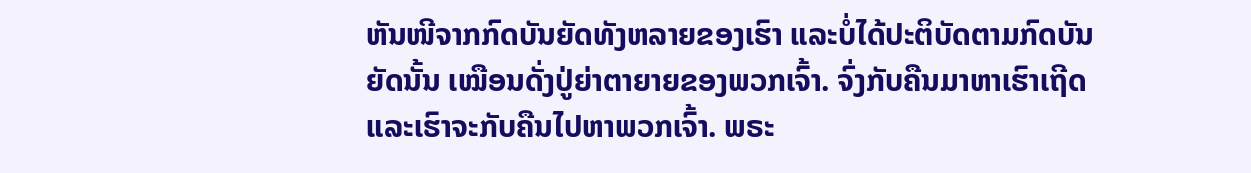ຫັນໜີຈາກກົດບັນຍັດທັງຫລາຍຂອງເຮົາ ແລະບໍ່ໄດ້ປະຕິບັດຕາມກົດບັນຍັດນັ້ນ ເໝືອນດັ່ງປູ່ຍ່າຕາຍາຍຂອງພວກເຈົ້າ. ຈົ່ງກັບຄືນມາຫາເຮົາເຖີດ ແລະເຮົາຈະກັບຄືນໄປຫາພວກເຈົ້າ. ພຣະ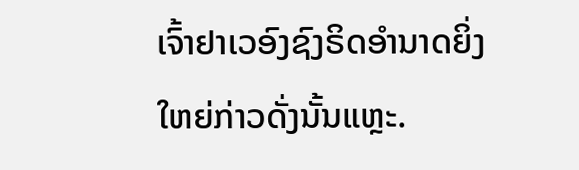ເຈົ້າຢາເວອົງຊົງຣິດອຳນາດຍິ່ງໃຫຍ່ກ່າວດັ່ງນັ້ນແຫຼະ.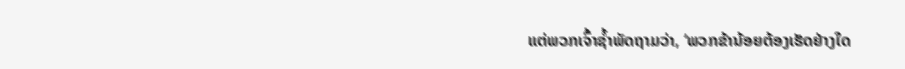ແຕ່ພວກເຈົ້າຊໍ້າພັດຖາມວ່າ, ‘ພວກຂ້ານ້ອຍຕ້ອງເຮັດຢ່າງໃດ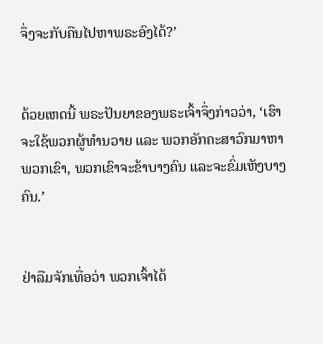ຈຶ່ງຈະກັບຄືນໄປຫາພຣະອົງໄດ້?’


ດ້ວຍເຫດນີ້ ພຣະປັນຍາຂອງພຣະເຈົ້າຈຶ່ງກ່າວວ່າ, ‘ເຮົາຈະໃຊ້ພວກຜູ້ທຳນວາຍ ແລະ ພວກອັກຄະສາວົກມາຫາພວກເຂົາ, ພວກເຂົາຈະຂ້າບາງຄົນ ແລະຈະຂົ່ມເຫັງບາງຄົນ.’


ຢ່າລືມຈັກເທື່ອວ່າ ພວກເຈົ້າໄດ້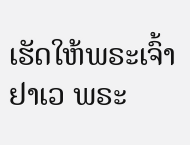ເຮັດໃຫ້ພຣະເຈົ້າຢາເວ ພຣະ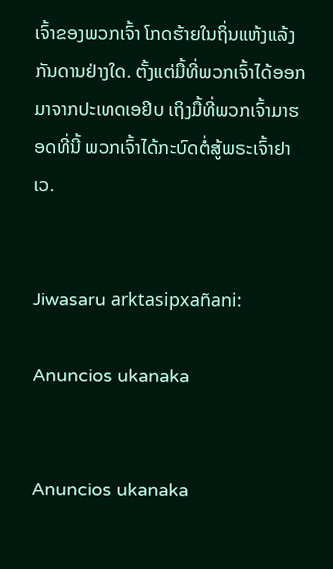ເຈົ້າຂອງພວກເຈົ້າ ໂກດຮ້າຍໃນຖິ່ນແຫ້ງແລ້ງກັນດານຢ່າງໃດ. ຕັ້ງແຕ່ມື້ທີ່ພວກເຈົ້າໄດ້ອອກມາຈາກປະເທດເອຢິບ ເຖິງມື້ທີ່ພວກເຈົ້າມາຮອດທີ່ນີ້ ພວກເຈົ້າໄດ້ກະບົດຕໍ່ສູ້ພຣະເຈົ້າຢາເວ.


Jiwasaru arktasipxañani:

Anuncios ukanaka


Anuncios ukanaka